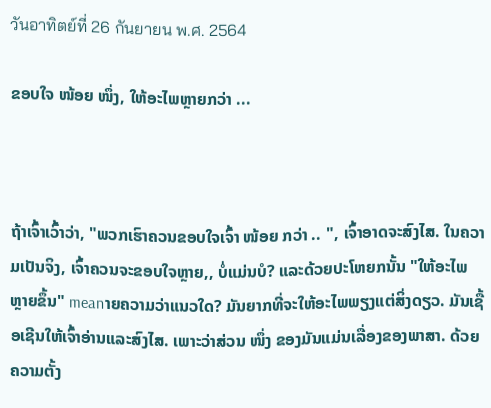วันอาทิตย์ที่ 26 กันยายน พ.ศ. 2564

ຂອບໃຈ ໜ້ອຍ ໜຶ່ງ, ໃຫ້ອະໄພຫຼາຍກວ່າ ...



ຖ້າເຈົ້າເວົ້າວ່າ, "ພວກເຮົາຄວນຂອບໃຈເຈົ້າ ໜ້ອຍ ກວ່າ .. ", ເຈົ້າອາດຈະສົງໄສ. ໃນຄວາມເປັນຈິງ, ເຈົ້າຄວນຈະຂອບໃຈຫຼາຍ,, ບໍ່ແມ່ນບໍ? ແລະດ້ວຍປະໂຫຍກນັ້ນ "ໃຫ້ອະໄພຫຼາຍຂຶ້ນ" meanາຍຄວາມວ່າແນວໃດ? ມັນຍາກທີ່ຈະໃຫ້ອະໄພພຽງແຕ່ສິ່ງດຽວ. ມັນເຊື້ອເຊີນໃຫ້ເຈົ້າອ່ານແລະສົງໄສ. ເພາະວ່າສ່ວນ ໜຶ່ງ ຂອງມັນແມ່ນເລື່ອງຂອງພາສາ. ດ້ວຍຄວາມຕັ້ງ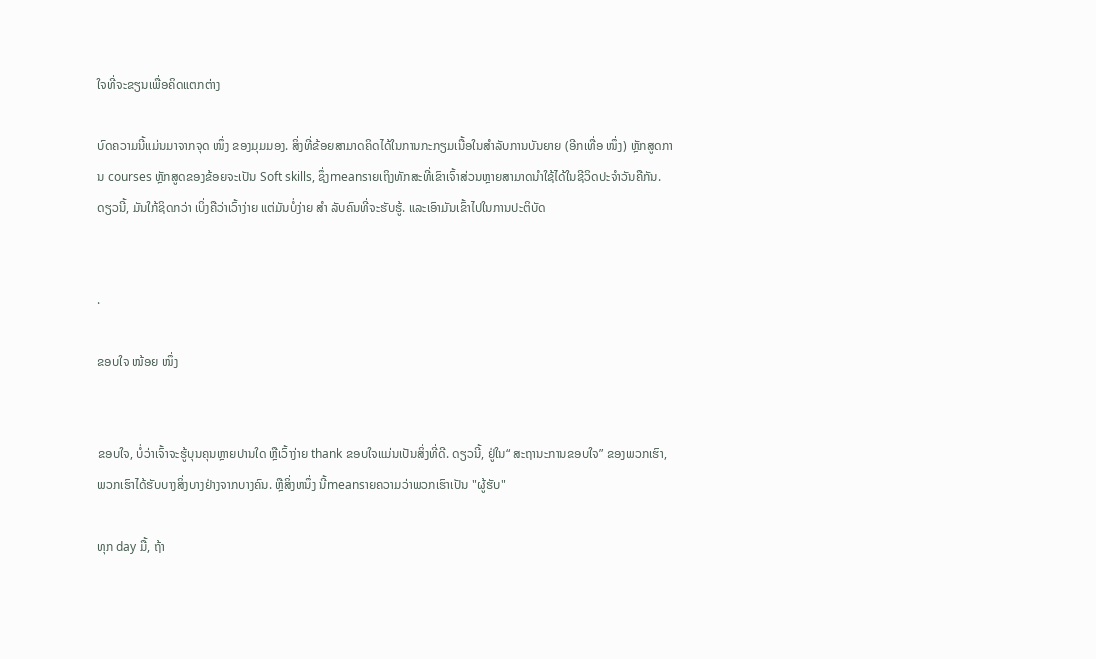ໃຈທີ່ຈະຂຽນເພື່ອຄິດແຕກຕ່າງ

ບົດຄວາມນີ້ແມ່ນມາຈາກຈຸດ ໜຶ່ງ ຂອງມຸມມອງ. ສິ່ງທີ່ຂ້ອຍສາມາດຄິດໄດ້ໃນການກະກຽມເນື້ອໃນສໍາລັບການບັນຍາຍ (ອີກເທື່ອ ໜຶ່ງ) ຫຼັກສູດການ courses ຫຼັກສູດຂອງຂ້ອຍຈະເປັນ Soft skills, ຊຶ່ງmeansາຍເຖິງທັກສະທີ່ເຂົາເຈົ້າສ່ວນຫຼາຍສາມາດນໍາໃຊ້ໄດ້ໃນຊີວິດປະຈໍາວັນຄືກັນ. ດຽວນີ້, ມັນໃກ້ຊິດກວ່າ ເບິ່ງຄືວ່າເວົ້າງ່າຍ ແຕ່ມັນບໍ່ງ່າຍ ສຳ ລັບຄົນທີ່ຈະຮັບຮູ້. ແລະເອົາມັນເຂົ້າໄປໃນການປະຕິບັດ


.

ຂອບໃຈ ໜ້ອຍ ໜຶ່ງ


ຂອບໃຈ, ບໍ່ວ່າເຈົ້າຈະຮູ້ບຸນຄຸນຫຼາຍປານໃດ ຫຼືເວົ້າງ່າຍ thank ຂອບໃຈແມ່ນເປັນສິ່ງທີ່ດີ. ດຽວນີ້, ຢູ່ໃນ“ ສະຖານະການຂອບໃຈ” ຂອງພວກເຮົາ, ພວກເຮົາໄດ້ຮັບບາງສິ່ງບາງຢ່າງຈາກບາງຄົນ. ຫຼືສິ່ງຫນຶ່ງ ນີ້meansາຍຄວາມວ່າພວກເຮົາເປັນ "ຜູ້ຮັບ"

ທຸກ day ມື້, ຖ້າ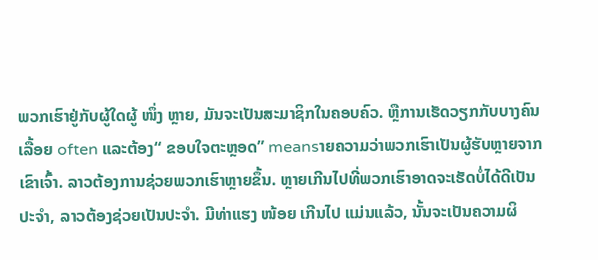ພວກເຮົາຢູ່ກັບຜູ້ໃດຜູ້ ໜຶ່ງ ຫຼາຍ, ມັນຈະເປັນສະມາຊິກໃນຄອບຄົວ. ຫຼືການເຮັດວຽກກັບບາງຄົນເລື້ອຍ often ແລະຕ້ອງ“ ຂອບໃຈຕະຫຼອດ” meansາຍຄວາມວ່າພວກເຮົາເປັນຜູ້ຮັບຫຼາຍຈາກເຂົາເຈົ້າ. ລາວຕ້ອງການຊ່ວຍພວກເຮົາຫຼາຍຂຶ້ນ. ຫຼາຍເກີນໄປທີ່ພວກເຮົາອາດຈະເຮັດບໍ່ໄດ້ດີເປັນປະຈໍາ, ລາວຕ້ອງຊ່ວຍເປັນປະຈໍາ. ມີທ່າແຮງ ໜ້ອຍ ເກີນໄປ ແມ່ນແລ້ວ, ນັ້ນຈະເປັນຄວາມຜິ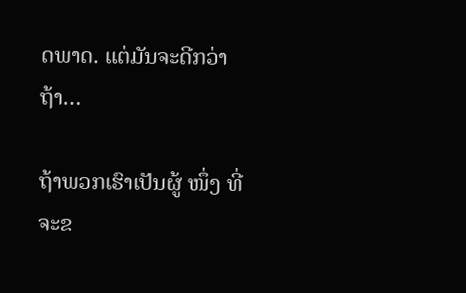ດພາດ. ແຕ່ມັນຈະດີກວ່າຖ້າ…

ຖ້າພວກເຮົາເປັນຜູ້ ໜຶ່ງ ທີ່ຈະຂ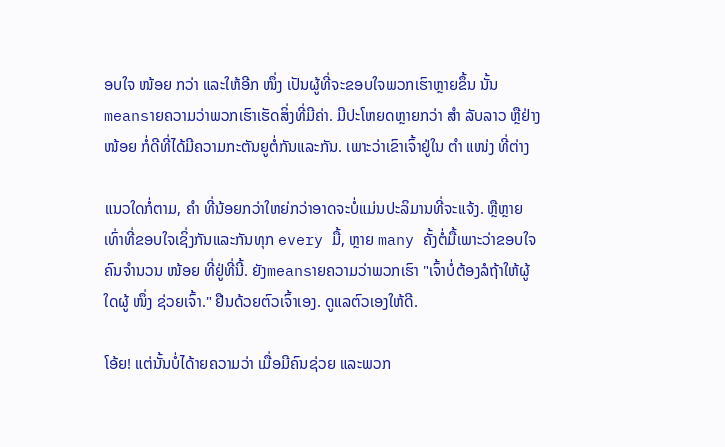ອບໃຈ ໜ້ອຍ ກວ່າ ແລະໃຫ້ອີກ ໜຶ່ງ ເປັນຜູ້ທີ່ຈະຂອບໃຈພວກເຮົາຫຼາຍຂຶ້ນ ນັ້ນmeansາຍຄວາມວ່າພວກເຮົາເຮັດສິ່ງທີ່ມີຄ່າ. ມີປະໂຫຍດຫຼາຍກວ່າ ສຳ ລັບລາວ ຫຼືຢ່າງ ໜ້ອຍ ກໍ່ດີທີ່ໄດ້ມີຄວາມກະຕັນຍູຕໍ່ກັນແລະກັນ. ເພາະວ່າເຂົາເຈົ້າຢູ່ໃນ ຕຳ ແໜ່ງ ທີ່ຕ່າງ

ແນວໃດກໍ່ຕາມ, ຄຳ ທີ່ນ້ອຍກວ່າໃຫຍ່ກວ່າອາດຈະບໍ່ແມ່ນປະລິມານທີ່ຈະແຈ້ງ. ຫຼືຫຼາຍເທົ່າທີ່ຂອບໃຈເຊິ່ງກັນແລະກັນທຸກ every ມື້, ຫຼາຍ many ຄັ້ງຕໍ່ມື້ເພາະວ່າຂອບໃຈຄົນຈໍານວນ ໜ້ອຍ ທີ່ຢູ່ທີ່ນີ້. ຍັງmeansາຍຄວາມວ່າພວກເຮົາ "ເຈົ້າບໍ່ຕ້ອງລໍຖ້າໃຫ້ຜູ້ໃດຜູ້ ໜຶ່ງ ຊ່ວຍເຈົ້າ." ຢືນດ້ວຍຕົວເຈົ້າເອງ. ດູແລຕົວເອງໃຫ້ດີ.

ໂອ້ຍ! ແຕ່ນັ້ນບໍ່ໄດ້າຍຄວາມວ່າ ເມື່ອມີຄົນຊ່ວຍ ແລະພວກ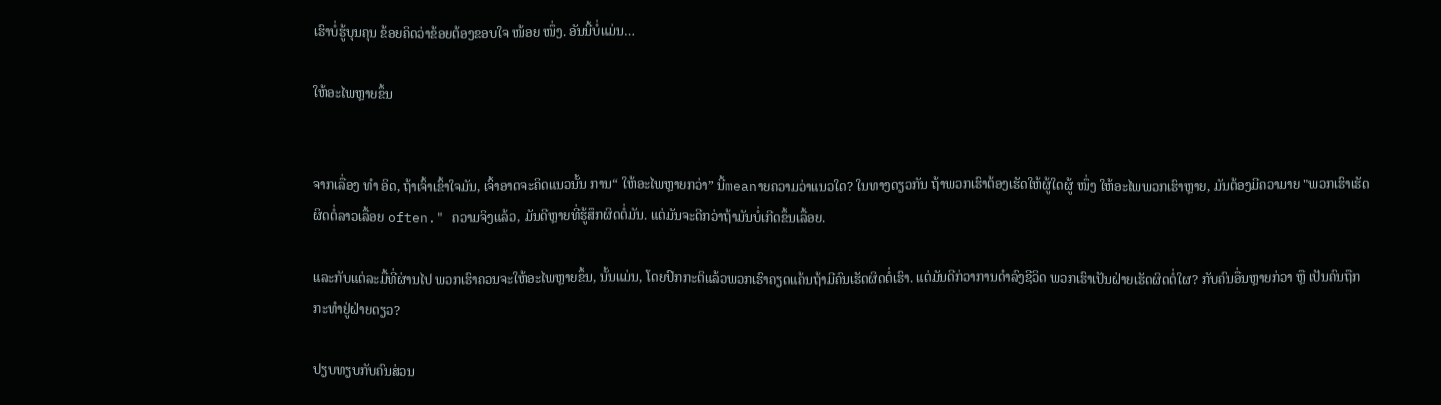ເຮົາບໍ່ຮູ້ບຸນຄຸນ ຂ້ອຍຄິດວ່າຂ້ອຍຕ້ອງຂອບໃຈ ໜ້ອຍ ໜຶ່ງ. ອັນນີ້ບໍ່ແມ່ນ…

ໃຫ້ອະໄພຫຼາຍຂຶ້ນ


ຈາກເລື່ອງ ທຳ ອິດ, ຖ້າເຈົ້າເຂົ້າໃຈມັນ, ເຈົ້າອາດຈະຄິດແນວນັ້ນ ການ“ ໃຫ້ອະໄພຫຼາຍກວ່າ” ນີ້meanາຍຄວາມວ່າແນວໃດ? ໃນທາງດຽວກັນ ຖ້າພວກເຮົາຕ້ອງເຮັດໃຫ້ຜູ້ໃດຜູ້ ໜຶ່ງ ໃຫ້ອະໄພພວກເຮົາຫຼາຍ, ມັນຕ້ອງມີຄວາມາຍ "ພວກເຮົາເຮັດຜິດຕໍ່ລາວເລື້ອຍ often." ຄວາມຈິງແລ້ວ, ມັນດີຫຼາຍທີ່ຮູ້ສຶກຜິດຕໍ່ມັນ. ແຕ່ມັນຈະດີກວ່າຖ້າມັນບໍ່ເກີດຂຶ້ນເລື້ອຍ.

ແລະກັບແຕ່ລະມື້ທີ່ຜ່ານໄປ ພວກເຮົາຄວນຈະໃຫ້ອະໄພຫຼາຍຂຶ້ນ, ນັ້ນແມ່ນ, ໂດຍປົກກະຕິແລ້ວພວກເຮົາຄຽດແຄ້ນຖ້າມີຄົນເຮັດຜິດຕໍ່ເຮົາ. ແຕ່ມັນດີກ່ວາການດໍາລົງຊີວິດ ພວກເຮົາເປັນຝ່າຍເຮັດຜິດຕໍ່ໃຜ? ກັບຄົນອື່ນຫຼາຍກ່ວາ ຫຼື ເປັນຄົນຖືກກະທຳຢູ່ຝ່າຍດຽວ?

ປຽບທຽບກັບຄົນສ່ວນ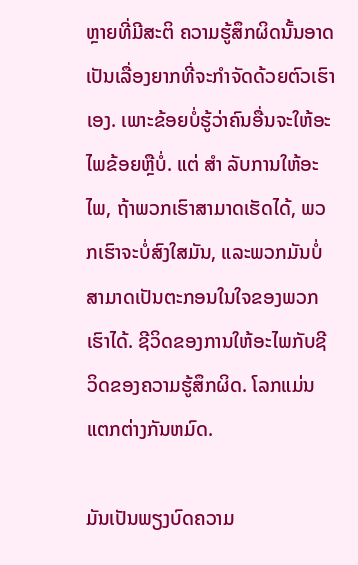ຫຼາຍທີ່ມີສະຕິ ຄວາມຮູ້ສຶກຜິດນັ້ນອາດເປັນເລື່ອງຍາກທີ່ຈະກໍາຈັດດ້ວຍຕົວເຮົາເອງ. ເພາະຂ້ອຍບໍ່ຮູ້ວ່າຄົນອື່ນຈະໃຫ້ອະໄພຂ້ອຍຫຼືບໍ່. ແຕ່ ສຳ ລັບການໃຫ້ອະໄພ, ຖ້າພວກເຮົາສາມາດເຮັດໄດ້, ພວກເຮົາຈະບໍ່ສົງໃສມັນ, ແລະພວກມັນບໍ່ສາມາດເປັນຕະກອນໃນໃຈຂອງພວກເຮົາໄດ້. ຊີວິດຂອງການໃຫ້ອະໄພກັບຊີວິດຂອງຄວາມຮູ້ສຶກຜິດ. ໂລກແມ່ນແຕກຕ່າງກັນຫມົດ.

ມັນເປັນພຽງບົດຄວາມ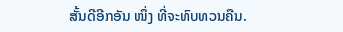ສັ້ນດີອີກອັນ ໜຶ່ງ ທີ່ຈະທົບທວນຄືນ.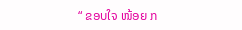“ ຂອບໃຈ ໜ້ອຍ ກ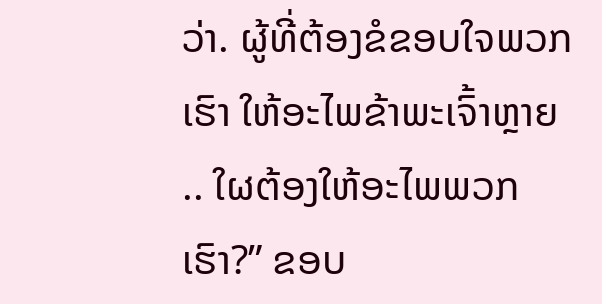ວ່າ. ຜູ້ທີ່ຕ້ອງຂໍຂອບໃຈພວກເຮົາ ໃຫ້ອະໄພຂ້າພະເຈົ້າຫຼາຍ .. ໃຜຕ້ອງໃຫ້ອະໄພພວກເຮົາ?” ຂອບ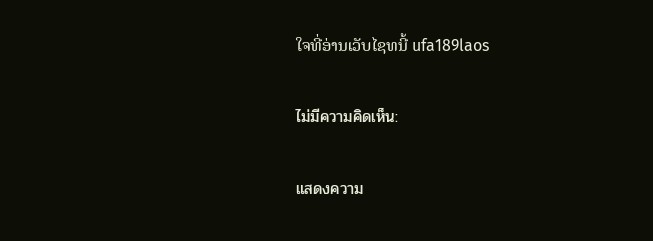ໃຈທີ່ອ່ານເວັບໄຊທນີ້ ufa189laos

ไม่มีความคิดเห็น:

แสดงความ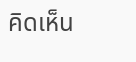คิดเห็น